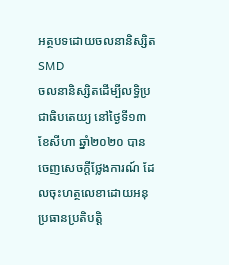អត្ថបទដោយចលនានិស្សិត SMD
ចលនានិស្សិតដើម្បីលទ្ធិប្រជាធិបតេយ្យ នៅថ្ងៃទី១៣ ខែសីហា ឆ្នាំ២០២០ បានចេញសេចក្តីថ្លែងការណ៍ ដែលចុះហត្ថលេខាដោយអនុប្រធានប្រតិបត្តិ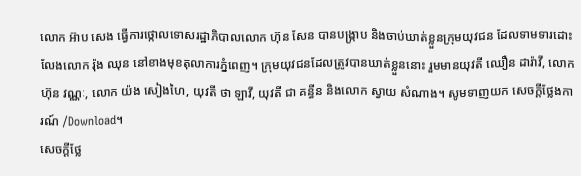លោក អ៊ាប សេង ធ្វើការថ្កោលទោសរដ្ឋាភិបាលលោក ហ៊ុន សែន បានបង្រ្កាប និងចាប់ឃាត់ខ្លួនក្រុមយុវជន ដែលទាមទារដោះលែងលោក រ៉ុង ឈុន នៅខាងមុខតុលាការភ្នំពេញ។ ក្រុមយុវជនដែលត្រូវបានឃាត់ខ្លួននោះ រួមមានយុវតី ឈឿន ដារ៉ាវី, លោក ហ៊ុន វណ្ណៈ, លោក យ៉ង សៀងហៃ, យុវតី ថា ឡាវី, យុវតី ជា គន្ធីន និងលោក ស្វាយ សំណាង។ សូមទាញយក សេចក្តីថ្លែងការណ៍ /Download។
សេចក្តីថ្លែ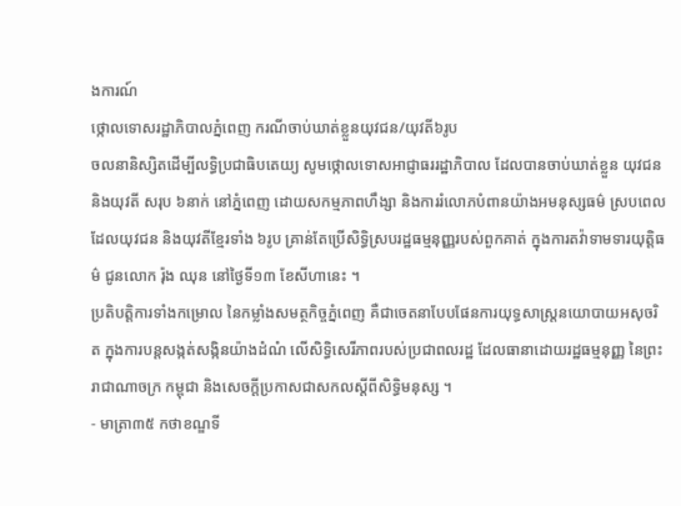ងការណ៍
ថ្កោលទោសរដ្ឋាភិបាលភ្នំពេញ ករណីចាប់ឃាត់ខ្លួនយុវជន/យុវតី៦រូប
ចលនានិស្សិតដើម្បីលទ្ធិប្រជាធិបតេយ្យ សូមថ្កោលទោសអាជ្ញាធររដ្ឋាភិបាល ដែលបានចាប់ឃាត់ខ្លួន យុវជន និងយុវតី សរុប ៦នាក់ នៅភ្នំពេញ ដោយសកម្មភាពហឹង្សា និងការរំលោភបំពានយ៉ាងអមនុស្សធម៌ ស្របពេលដែលយុវជន និងយុវតីខ្មែរទាំង ៦រូប គ្រាន់តែប្រើសិទ្ធិស្របរដ្ឋធម្មនុញ្ញរបស់ពួកគាត់ ក្នុងការតវ៉ាទាមទារយុត្តិធម៌ ជូនលោក រ៉ុង ឈុន នៅថ្ងៃទី១៣ ខែសីហានេះ ។
ប្រតិបត្តិការទាំងកម្រោល នៃកម្លាំងសមត្ថកិច្ចភ្នំពេញ គឺជាចេតនាបែបផែនការយុទ្ធសាស្ត្រនយោបាយអសុចរិត ក្នុងការបន្ដសង្កត់សង្កិនយ៉ាងដំណំ លើសិទ្ធិសេរីភាពរបស់ប្រជាពលរដ្ឋ ដែលធានាដោយរដ្ឋធម្មនុញ្ញ នៃព្រះរាជាណាចក្រ កម្ពុជា និងសេចក្តីប្រកាសជាសកលស្តីពីសិទ្ធិមនុស្ស ។
- មាត្រា៣៥ កថាខណ្ឌទី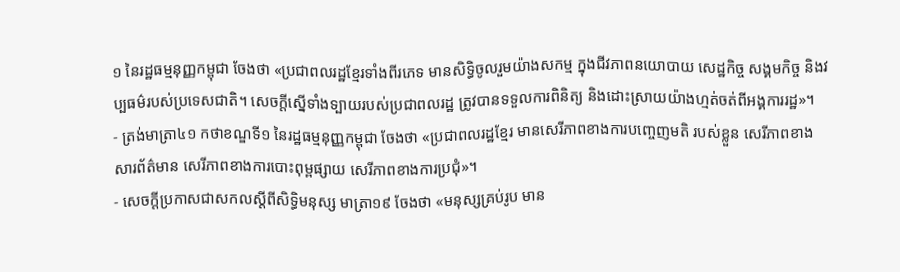១ នៃរដ្ឋធម្មនុញ្ញកម្ពុជា ចែងថា «ប្រជាពលរដ្ឋខ្មែរទាំងពីរភេទ មានសិទ្ធិចូលរួមយ៉ាងសកម្ម ក្នុងជីវភាពនយោបាយ សេដ្ឋកិច្ច សង្គមកិច្ច និងវប្បធម៌របស់ប្រទេសជាតិ។ សេចក្តីស្នើទាំងទ្បាយរបស់ប្រជាពលរដ្ឋ ត្រូវបានទទួលការពិនិត្យ និងដោះស្រាយយ៉ាងហ្មត់ចត់ពីអង្គការរដ្ឋ»។
- ត្រង់មាត្រា៤១ កថាខណ្ឌទី១ នៃរដ្ឋធម្មនុញ្ញកម្ពុជា ចែងថា «ប្រជាពលរដ្ឋខ្មែរ មានសេរីភាពខាងការបញ្ចេញមតិ របស់ខ្លួន សេរីភាពខាងសារព័ត៌មាន សេរីភាពខាងការបោះពុម្ពផ្សាយ សេរីភាពខាងការប្រជុំ»។
- សេចក្តីប្រកាសជាសកលស្តីពីសិទ្ធិមនុស្ស មាត្រា១៩ ចែងថា «មនុស្សគ្រប់រូប មាន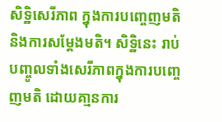សិទ្ឋិសេរីភាព ក្នុងការបញ្ចេញមតិ និងការសម្តែងមតិ។ សិទ្ឋិនេះ រាប់បញ្ចូលទាំងសេរីភាពក្នុងការបញ្ចេញមតិ ដោយគា្មនការ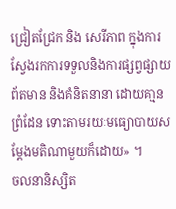ជ្រៀតជ្រែក និង សេរីភាព ក្នុងការស្វែងរកការទទួលនិងការផ្សព្វផ្សាយព័តមាន និងគំនិតនានា ដោយគា្មនព្រំដែន ទោះតាមរយៈមធ្យោបាយសម្តែងមតិណាមួយក៏ដោយ» ។
ចលនានិស្សិត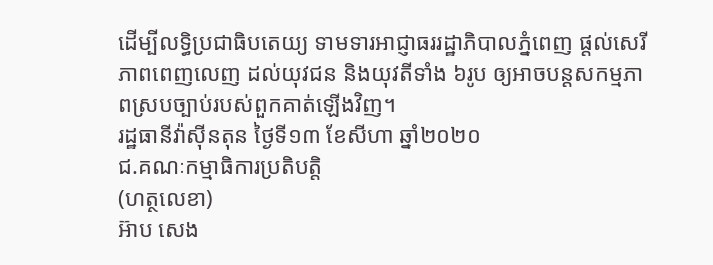ដើម្បីលទ្ធិប្រជាធិបតេយ្យ ទាមទារអាជ្ញាធររដ្ឋាភិបាលភ្នំពេញ ផ្ដល់សេរីភាពពេញលេញ ដល់យុវជន និងយុវតីទាំង ៦រូប ឲ្យអាចបន្ដសកម្មភាពស្របច្បាប់របស់ពួកគាត់ឡើងវិញ។
រដ្ឋធានីវ៉ាសុីនតុន ថ្ងៃទី១៣ ខែសីហា ឆ្នាំ២០២០
ជ.គណៈកម្មាធិការប្រតិបត្តិ
(ហត្ថលេខា)
អ៊ាប សេង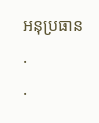អនុប្រធាន
.
.